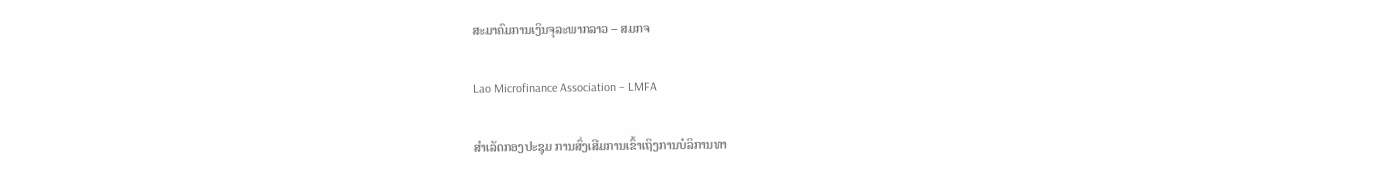ສະມາຄົມການເງິນຈຸລະພາກລາວ – ສມກຈ

Lao Microfinance Association – LMFA

ສຳເລັດກອງປະຊຸມ ການສົ່ງເສີມການເຂົ້າເຖິງການບໍລິການທາ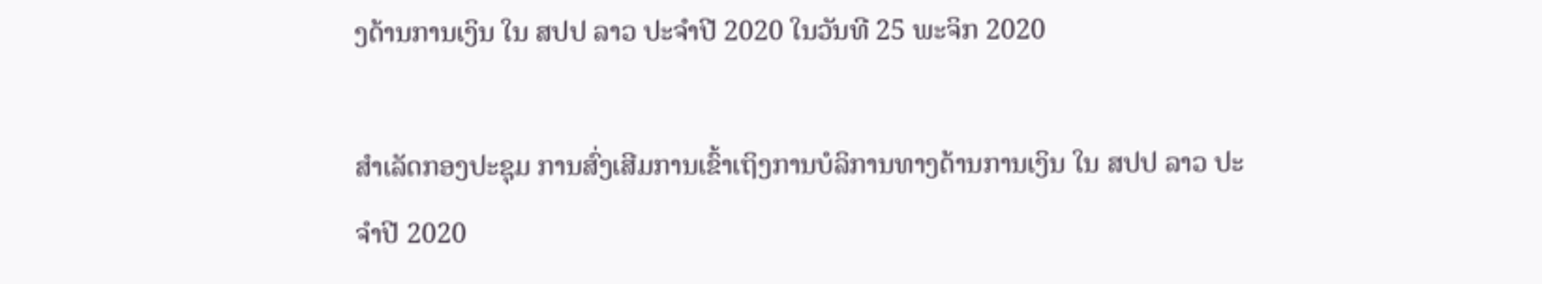ງດ້ານການເງິນ ໃນ ສປປ ລາວ ປະຈໍາປີ 2020 ໃນວັນທີ 25 ພະຈິກ 2020

ສຳເລັດກອງປະຊຸມ ການສົ່ງເສີມການເຂົ້າເຖິງການບໍລິການທາງດ້ານການເງິນ ໃນ ສປປ ລາວ ປະຈໍາປີ 2020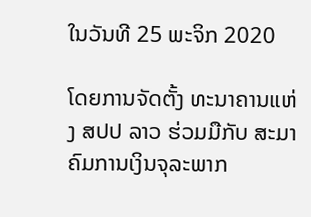ໃນວັນທີ 25 ພະຈິກ 2020

ໂດຍການຈັດຕັ້ງ ທະນາຄານແຫ່ງ ສປປ ລາວ ຮ່ວມມືກັບ ສະມາຄົມການເງິນຈຸລະພາກ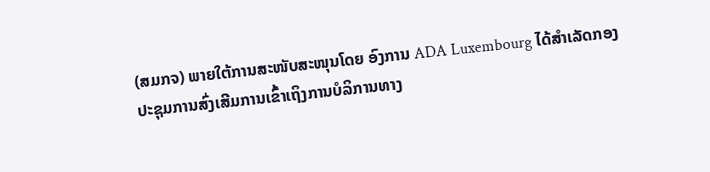(ສມກຈ) ພາຍໃຕ້ການສະໜັບສະໜຸນໂດຍ ອົງການ ADA Luxembourg ໄດ້ສຳເລັດກອງປະຊຸມການສົ່ງເສີມການເຂົ້າເຖິງການບໍລິການທາງ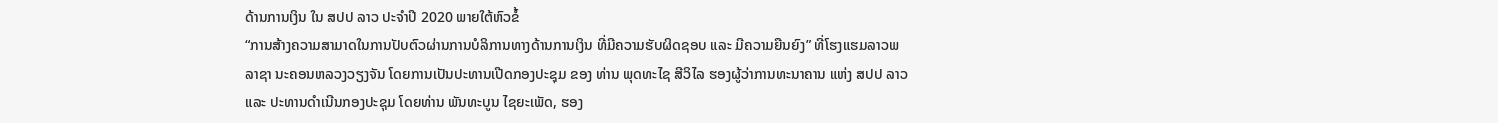ດ້ານການເງິນ ໃນ ສປປ ລາວ ປະຈໍາປີ 2020 ພາຍໃຕ້ຫົວຂໍ້
“ການສ້າງຄວາມສາມາດໃນການປັບຕົວຜ່ານການບໍລິການທາງດ້ານການເງິນ ທີ່ມີຄວາມຮັບຜິດຊອບ ແລະ ມີຄວາມຍືນຍົງ” ທີ່ໂຮງແຮມລາວພລາຊາ ນະຄອນຫລວງວຽງຈັນ ໂດຍການເປັນປະທານເປີດກອງປະຊຸມ ຂອງ ທ່ານ ພຸດທະໄຊ ສີວິໄລ ຮອງຜູ້ວ່າການທະນາຄານ ແຫ່ງ ສປປ ລາວ ແລະ ປະທານດໍາເນີນກອງປະຊຸມ ໂດຍທ່ານ ພັນທະບູນ ໄຊຍະເພັດ, ຮອງ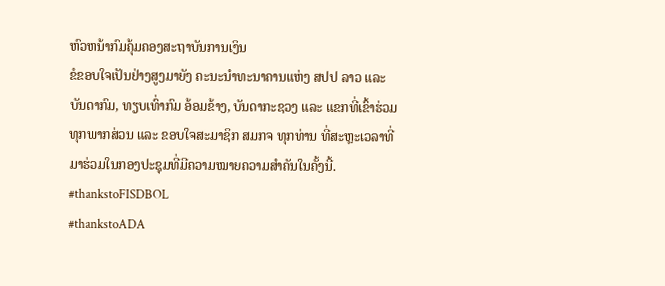ຫົວຫນ້າກົມຄຸ້ມຄອງສະຖາບັນການເງິນ
ຂໍຂອບໃຈເປັນຢ່າງສູງມາຍັງ ຄະນະນໍາທະນາຄານແຫ່ງ ສປປ ລາວ ແລະ ບັນດາກົມ, ທຽບເທົ່າກົມ ອ້ອມຂ້າງ, ບັນດາກະຊວງ ແລະ ແຂກທີ່ເຂົ້າຮ່ວມທຸກພາກສ່ວນ ແລະ ຂອບໃຈສະມາຊິກ ສມກຈ ທຸກທ່ານ ທີ່ສະຫຼະເວລາທີ່ມາຮ່ວມໃນກອງປະຊຸມທີ່ມີຄວາມໝາຍຄວາມສຳຄັນໃນຄັ້ງນີ້.
#thankstoFISDBOL
#thankstoADA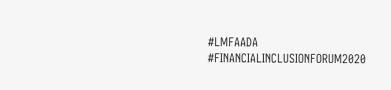#LMFAADA
#FINANCIALINCLUSIONFORUM2020